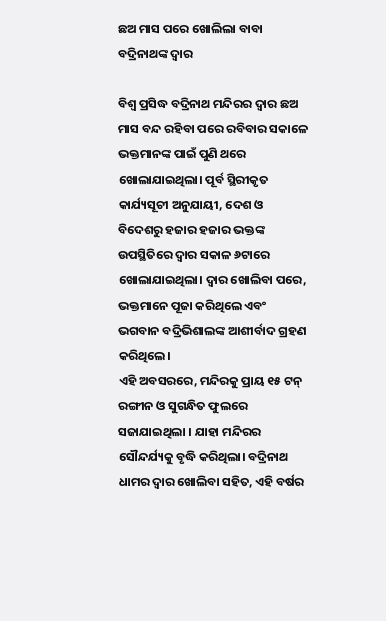ଛଅ ମାସ ପରେ ଖୋଲିଲା ବାବା ବଦ୍ରିନାଥଙ୍କ ଦ୍ୱାର

ବିଶ୍ୱ ପ୍ରସିଦ୍ଧ ବଦ୍ରିନାଥ ମନ୍ଦିରର ଦ୍ୱାର ଛଅ ମାସ ବନ୍ଦ ରହିବା ପରେ ରବିବାର ସକାଳେ ଭକ୍ତମାନଙ୍କ ପାଇଁ ପୁଣି ଥରେ ଖୋଲାଯାଇଥିଲା। ପୂର୍ବ ସ୍ଥିରୀକୃତ କାର୍ଯ୍ୟସୂଚୀ ଅନୁଯାୟୀ, ଦେଶ ଓ ବିଦେଶରୁ ହଜାର ହଜାର ଭକ୍ତଙ୍କ ଉପସ୍ଥିତିରେ ଦ୍ୱାର ସକାଳ ୬ଟାରେ ଖୋଲାଯାଇଥିଲା। ଦ୍ୱାର ଖୋଲିବା ପରେ, ଭକ୍ତମାନେ ପୂଜା କରିଥିଲେ ଏବଂ ଭଗବାନ ବଦ୍ରିଭିଶାଲଙ୍କ ଆଶୀର୍ବାଦ ଗ୍ରହଣ କରିଥିଲେ।
ଏହି ଅବସରରେ, ମନ୍ଦିରକୁ ପ୍ରାୟ ୧୫ ଟନ୍ ରଙ୍ଗୀନ ଓ ସୁଗନ୍ଧିତ ଫୁଲରେ ସଜାଯାଇଥିଲା । ଯାହା ମନ୍ଦିରର ସୌନ୍ଦର୍ଯ୍ୟକୁ ବୃଦ୍ଧି କରିଥିଲା। ବଦ୍ରିନାଥ ଧାମର ଦ୍ୱାର ଖୋଲିବା ସହିତ, ଏହି ବର୍ଷର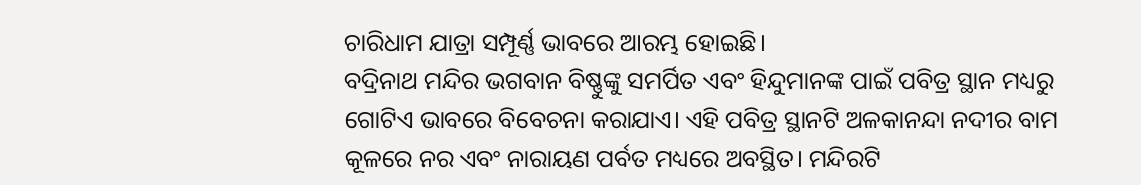ଚାରିଧାମ ଯାତ୍ରା ସମ୍ପୂର୍ଣ୍ଣ ଭାବରେ ଆରମ୍ଭ ହୋଇଛି।
ବଦ୍ରିନାଥ ମନ୍ଦିର ଭଗବାନ ବିଷ୍ଣୁଙ୍କୁ ସମର୍ପିତ ଏବଂ ହିନ୍ଦୁମାନଙ୍କ ପାଇଁ ପବିତ୍ର ସ୍ଥାନ ମଧ୍ୟରୁ ଗୋଟିଏ ଭାବରେ ବିବେଚନା କରାଯାଏ। ଏହି ପବିତ୍ର ସ୍ଥାନଟି ଅଳକାନନ୍ଦା ନଦୀର ବାମ କୂଳରେ ନର ଏବଂ ନାରାୟଣ ପର୍ବତ ମଧ୍ୟରେ ଅବସ୍ଥିତ। ମନ୍ଦିରଟି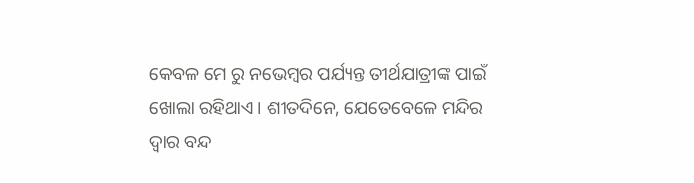କେବଳ ମେ ରୁ ନଭେମ୍ବର ପର୍ଯ୍ୟନ୍ତ ତୀର୍ଥଯାତ୍ରୀଙ୍କ ପାଇଁ ଖୋଲା ରହିଥାଏ। ଶୀତଦିନେ, ଯେତେବେଳେ ମନ୍ଦିର ଦ୍ୱାର ବନ୍ଦ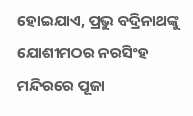ହୋଇଯାଏ, ପ୍ରଭୁ ବଦ୍ରିନାଥଙ୍କୁ ଯୋଶୀମଠର ନରସିଂହ ମନ୍ଦିରରେ ପୂଜା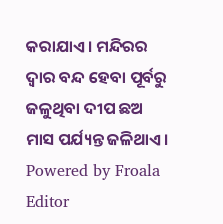କରାଯାଏ। ମନ୍ଦିରର ଦ୍ୱାର ବନ୍ଦ ହେବା ପୂର୍ବରୁ ଜଳୁଥିବା ଦୀପ ଛଅ ମାସ ପର୍ଯ୍ୟନ୍ତ ଜଳିଥାଏ।
Powered by Froala Editor